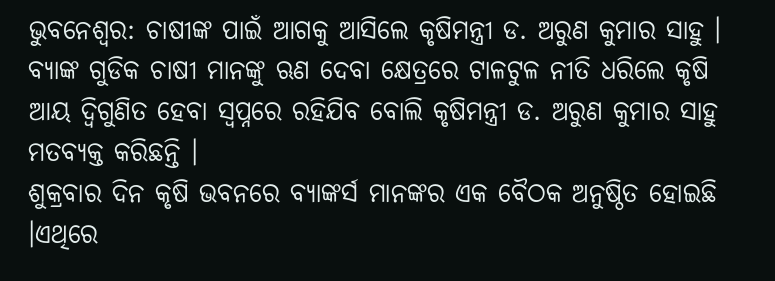ଭୁବନେଶ୍ୱର: ଚାଷୀଙ୍କ ପାଇଁ ଆଗକୁ ଆସିଲେ କୃଷିମନ୍ତ୍ରୀ ଡ. ଅରୁଣ କୁମାର ସାହୁ । ବ୍ୟାଙ୍କ ଗୁଡିକ ଚାଷୀ ମାନଙ୍କୁ ଋଣ ଦେବା କ୍ଷେତ୍ରରେ ଟାଳଟୁଳ ନୀତି ଧରିଲେ କୃଷି ଆୟ ଦ୍ୱିଗୁଣିତ ହେବା ସ୍ୱପ୍ନରେ ରହିଯିବ ବୋଲି କୃଷିମନ୍ତ୍ରୀ ଡ. ଅରୁଣ କୁମାର ସାହୁ ମତବ୍ୟକ୍ତ କରିଛନ୍ତି ।
ଶୁକ୍ରବାର ଦିନ କୃଷି ଭବନରେ ବ୍ୟାଙ୍କର୍ସ ମାନଙ୍କର ଏକ ବୈଠକ ଅନୁଷ୍ଠିତ ହୋଇଛି ।ଏଥିରେ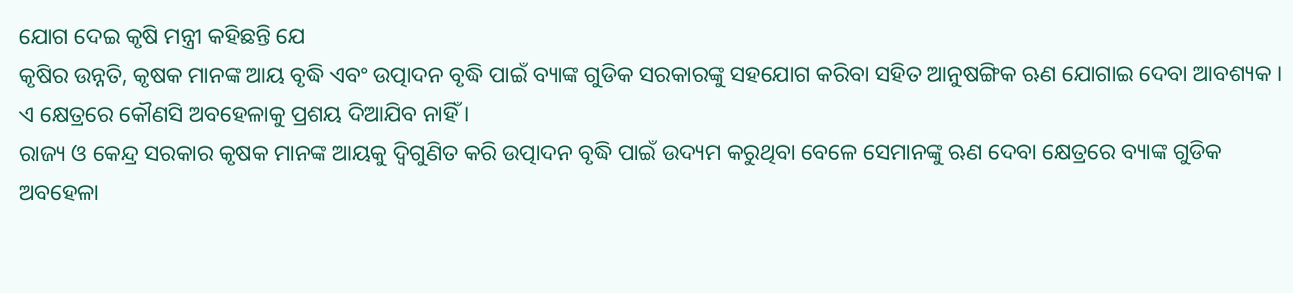ଯୋଗ ଦେଇ କୃଷି ମନ୍ତ୍ରୀ କହିଛନ୍ତି ଯେ
କୃଷିର ଉନ୍ନତି, କୃଷକ ମାନଙ୍କ ଆୟ ବୃଦ୍ଧି ଏବଂ ଉତ୍ପାଦନ ବୃଦ୍ଧି ପାଇଁ ବ୍ୟାଙ୍କ ଗୁଡିକ ସରକାରଙ୍କୁ ସହଯୋଗ କରିବା ସହିତ ଆନୁଷଙ୍ଗିକ ଋଣ ଯୋଗାଇ ଦେବା ଆବଶ୍ୟକ । ଏ କ୍ଷେତ୍ରରେ କୌଣସି ଅବହେଳାକୁ ପ୍ରଶୟ ଦିଆଯିବ ନାହିଁ ।
ରାଜ୍ୟ ଓ କେନ୍ଦ୍ର ସରକାର କୃଷକ ମାନଙ୍କ ଆୟକୁ ଦ୍ୱିଗୁଣିତ କରି ଉତ୍ପାଦନ ବୃଦ୍ଧି ପାଇଁ ଉଦ୍ୟମ କରୁଥିବା ବେଳେ ସେମାନଙ୍କୁ ଋଣ ଦେବା କ୍ଷେତ୍ରରେ ବ୍ୟାଙ୍କ ଗୁଡିକ ଅବହେଳା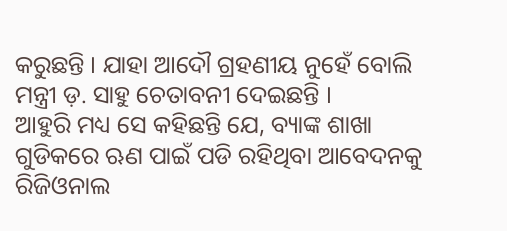କରୁଛନ୍ତି । ଯାହା ଆଦୌ ଗ୍ରହଣୀୟ ନୁହେଁ ବୋଲି ମନ୍ତ୍ରୀ ଡ଼. ସାହୁ ଚେତାବନୀ ଦେଇଛନ୍ତି ।
ଆହୁରି ମଧ୍ୟ ସେ କହିଛନ୍ତି ଯେ, ବ୍ୟାଙ୍କ ଶାଖା ଗୁଡିକରେ ଋଣ ପାଇଁ ପଡି ରହିଥିବା ଆବେଦନକୁ ରିଜିଓନାଲ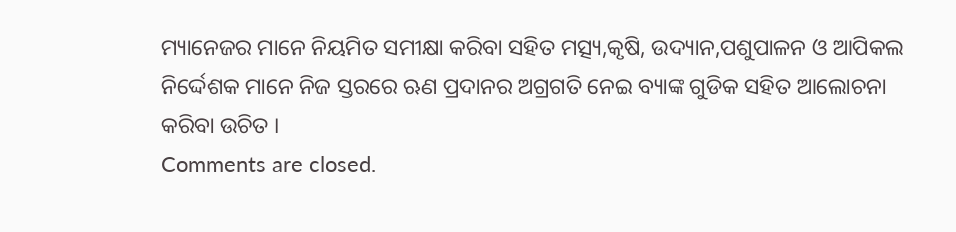ମ୍ୟାନେଜର ମାନେ ନିୟମିତ ସମୀକ୍ଷା କରିବା ସହିତ ମତ୍ସ୍ୟ,କୃଷି, ଉଦ୍ୟାନ,ପଶୁପାଳନ ଓ ଆପିକଲ ନିର୍ଦ୍ଦେଶକ ମାନେ ନିଜ ସ୍ତରରେ ଋଣ ପ୍ରଦାନର ଅଗ୍ରଗତି ନେଇ ବ୍ୟାଙ୍କ ଗୁଡିକ ସହିତ ଆଲୋଚନା କରିବା ଉଚିତ ।
Comments are closed.